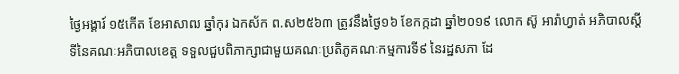ថ្ងៃអង្គារ៍ ១៥កើត ខែអាសាឍ ឆ្នាំកុរ ឯកស័ក ព.ស២៥៦៣ ត្រូវនឹងថ្ងៃ១៦ ខែកក្កដា ឆ្នាំ២០១៩ លោក ស៊ូ អារ៉ាហ្វាត់ អភិបាលស្តីទីនៃគណៈអភិបាលខេត្ត ទទួលជួបពិភាក្សាជាមួយគណៈប្រតិភូគណៈកម្មការទី៩ នៃរដ្ឋសភា ដែ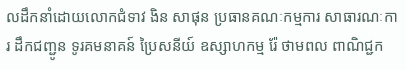លដឹកនាំដោយលោកជំទាវ ងិន សាផុន ប្រធានគណៈកម្មការ សាធារណៈការ ដឹកជញ្ជូន ទូរគមនាគន៍ ប្រៃសនីយ៍ ឧស្សាហកម្ម រ៉ែ ថាមពល ពាណិជ្ជក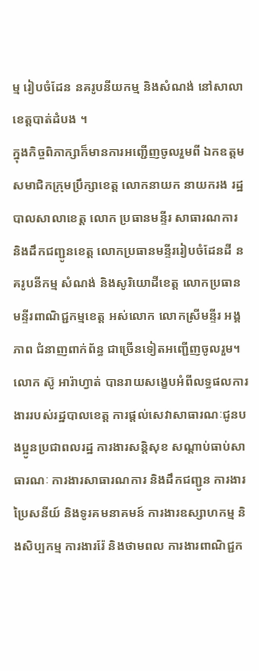ម្ម រៀបចំដែន នគរូបនីយកម្ម និងសំណង់ នៅសាលាខេត្តបាត់ដំបង ។
ក្នុងកិច្ចពិភាក្សាក៏មានការអញ្ជើញចូលរួមពី ឯកឧត្តមសមាជិកក្រុមប្រឹក្សាខេត្ត លោកនាយក នាយករង រដ្ឋបាលសាលាខេត្ត លោក ប្រធានមន្ទីរ សាធារណការ និងដឹកជញ្ជូនខេត្ត លោកប្រធានមន្ទីររៀបចំដែនដី នគរូបនីកម្ម សំណង់ និងសូរិយោដីខេត្ត លោកប្រធានមន្ទីរពាណិជ្ជកម្មខេត្ត អស់លោក លោកស្រីមន្ទីរ អង្គភាព ជំនាញពាក់ព័ន្ធ ជាច្រើនទៀតអញ្ជើញចូលរួម។
លោក ស៊ូ អារ៉ាហ្វាត់ បានរាយសង្ខេបអំពីលទ្ធផលការងាររបស់រដ្ឋបាលខេត្ត ការផ្តល់សេវាសាធារណៈជូនបងប្អូនប្រជាពលរដ្ឋ ការងារសន្តិសុខ សណ្តាប់ធាប់សាធារណៈ ការងារសាធារណការ និងដឹកជញ្ជូន ការងារប្រៃសនីយ៍ និងទូរគមនាគមន៍ ការងារឧស្សាហកម្ម និងសិប្បកម្ម ការងាររ៉ែ និងថាមពល ការងារពាណិជ្ជក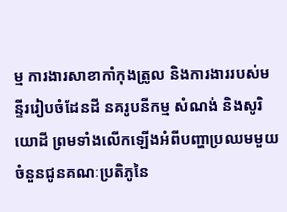ម្ម ការងារសាខាកាំកុងត្រូល និងការងាររបស់មន្ទីររៀបចំដែនដី នគរូបនីកម្ម សំណង់ និងសូរិយោដី ព្រមទាំងលើកឡើងអំពីបញ្ហាប្រឈមមួយចំនួនជូនគណៈប្រតិភូនៃ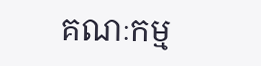គណៈកម្ម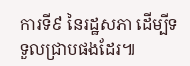ការទី៩ នៃរដ្ឋសភា ដើម្បីទទួលជ្រាបផងដែរ៕